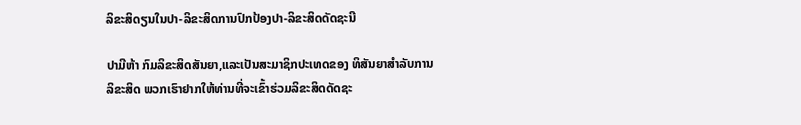ລິຂະສິດຽນໃນປາ-ລິຂະສິດການປົກປ້ອງປາ-ລິຂະສິດດັດຊະນີ

ປາມີຫ້າ ກົມລິຂະສິດສັນຍາ,ແລະເປັນສະມາຊິກປະເທດຂອງ ທິສັນຍາສໍາລັບການລິຂະສິດ ພວກເຮົາຢາກໃຫ້ທ່ານທີ່ຈະເຂົ້າຮ່ວມລິຂະສິດດັດຊະ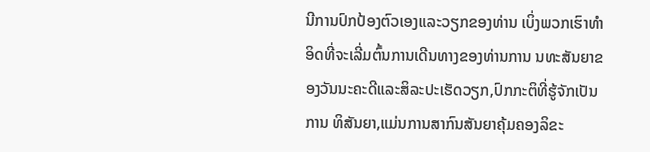ນີການປົກປ້ອງຕົວເອງແລະວຽກຂອງທ່ານ ເບິ່ງພວກເຮົາທໍາອິດທີ່ຈະເລີ່ມຕົ້ນການເດີນທາງຂອງທ່ານການ ນທະສັນຍາຂອງວັນນະຄະດີແລະສິລະປະເຮັດວຽກ,ປົກກະຕິທີ່ຮູ້ຈັກເປັນການ ທິສັນຍາ,ແມ່ນການສາກົນສັນຍາຄຸ້ມຄອງລິຂະ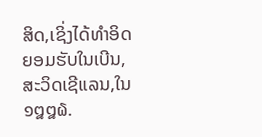ສິດ,ເຊິ່ງໄດ້ທໍາອິດຍອມຮັບໃນເບີນ,ສະວິດເຊີແລນ,ໃນ ໑໘໘໖.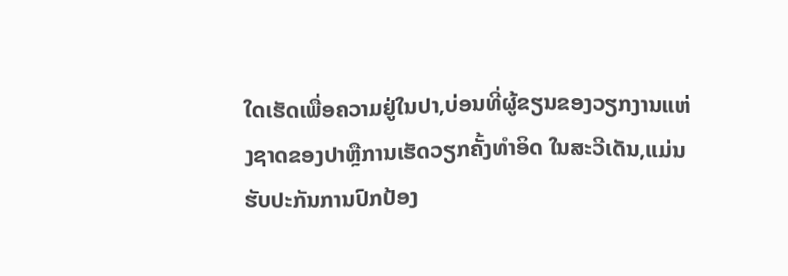ໃດເຮັດເພື່ອຄວາມຢູ່ໃນປາ,ບ່ອນທີ່ຜູ້ຂຽນຂອງວຽກງານແຫ່ງຊາດຂອງປາຫຼືການເຮັດວຽກຄັ້ງທໍາອິດ ໃນສະວີເດັນ,ແມ່ນຮັບປະກັນການປົກປ້ອງ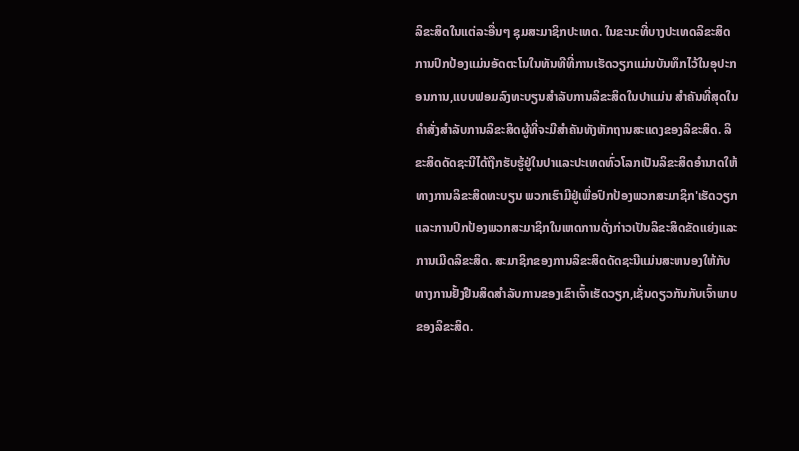ລິຂະສິດໃນແຕ່ລະອື່ນໆ ຊຸມສະມາຊິກປະເທດ. ໃນຂະນະທີ່ບາງປະເທດລິຂະສິດການປົກປ້ອງແມ່ນອັດຕະໂນໃນທັນທີທີ່ການເຮັດວຽກແມ່ນບັນທຶກໄວ້ໃນອຸປະກອນການ,ແບບຟອມລົງທະບຽນສໍາລັບການລິຂະສິດໃນປາແມ່ນ ສໍາຄັນທີ່ສຸດໃນຄໍາສັ່ງສໍາລັບການລິຂະສິດຜູ້ທີ່ຈະມີສໍາຄັນທັງຫັກຖານສະແດງຂອງລິຂະສິດ. ລິຂະສິດດັດຊະນີໄດ້ຖືກຮັບຮູ້ຢູ່ໃນປາແລະປະເທດທົ່ວໂລກເປັນລິຂະສິດອຳນາດໃຫ້ທາງການລິຂະສິດທະບຽນ ພວກເຮົາມີຢູ່ເພື່ອປົກປ້ອງພວກສະມາຊິກ'ເຮັດວຽກແລະການປົກປ້ອງພວກສະມາຊິກໃນເຫດການດັ່ງກ່າວເປັນລິຂະສິດຂັດແຍ່ງແລະການເມີດລິຂະສິດ. ສະມາຊິກຂອງການລິຂະສິດດັດຊະນີແມ່ນສະຫນອງໃຫ້ກັບທາງການຢັ້ງຢືນສິດສໍາລັບການຂອງເຂົາເຈົ້າເຮັດວຽກ,ເຊັ່ນດຽວກັນກັບເຈົ້າພາບຂອງລິຂະສິດ.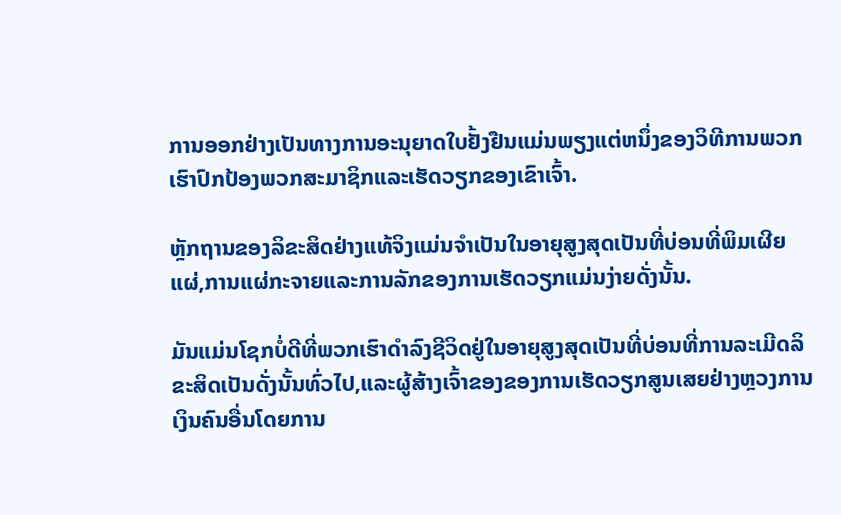ການອອກຢ່າງເປັນທາງການອະນຸຍາດໃບຢັ້ງຢືນແມ່ນພຽງແຕ່ຫນຶ່ງຂອງວິທີການພວກເຮົາປົກປ້ອງພວກສະມາຊິກແລະເຮັດວຽກຂອງເຂົາເຈົ້າ.

ຫຼັກຖານຂອງລິຂະສິດຢ່າງແທ້ຈິງແມ່ນຈໍາເປັນໃນອາຍຸສູງສຸດເປັນທີ່ບ່ອນທີ່ພິມເຜີຍແຜ່,ການແຜ່ກະຈາຍແລະການລັກຂອງການເຮັດວຽກແມ່ນງ່າຍດັ່ງນັ້ນ.

ມັນແມ່ນໂຊກບໍ່ດີທີ່ພວກເຮົາດໍາລົງຊີວິດຢູ່ໃນອາຍຸສູງສຸດເປັນທີ່ບ່ອນທີ່ການລະເມີດລິຂະສິດເປັນດັ່ງນັ້ນທົ່ວໄປ,ແລະຜູ້ສ້າງເຈົ້າຂອງຂອງການເຮັດວຽກສູນເສຍຢ່າງຫຼວງການເງິນຄົນອື່ນໂດຍການ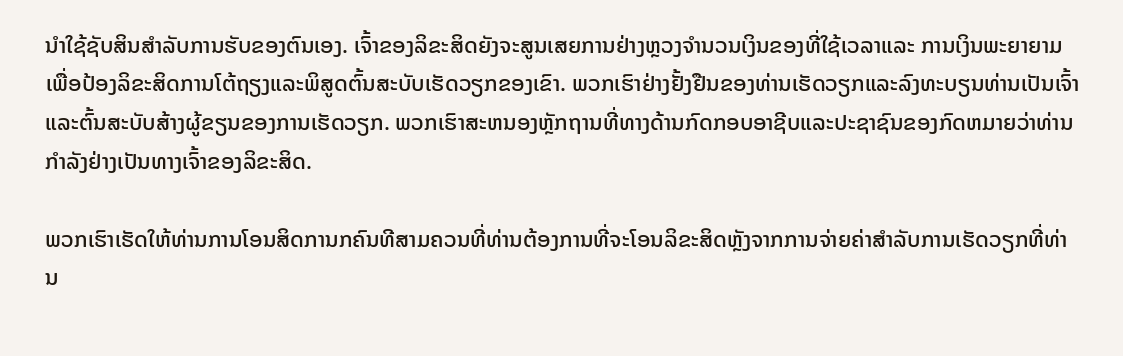ນໍາໃຊ້ຊັບສິນສໍາລັບການຮັບຂອງຕົນເອງ. ເຈົ້າຂອງລິຂະສິດຍັງຈະສູນເສຍການຢ່າງຫຼວງຈໍານວນເງິນຂອງທີ່ໃຊ້ເວລາແລະ ການເງິນພະຍາຍາມເພື່ອປ້ອງລິຂະສິດການໂຕ້ຖຽງແລະພິສູດຕົ້ນສະບັບເຮັດວຽກຂອງເຂົາ. ພວກເຮົາຢ່າງຢັ້ງຢືນຂອງທ່ານເຮັດວຽກແລະລົງທະບຽນທ່ານເປັນເຈົ້າແລະຕົ້ນສະບັບສ້າງຜູ້ຂຽນຂອງການເຮັດວຽກ. ພວກເຮົາສະຫນອງຫຼັກຖານທີ່ທາງດ້ານກົດກອບອາຊີບແລະປະຊາຊົນຂອງກົດຫມາຍວ່າທ່ານກໍາລັງຢ່າງເປັນທາງເຈົ້າຂອງລິຂະສິດ.

ພວກເຮົາເຮັດໃຫ້ທ່ານການໂອນສິດການກຄົນທີສາມຄວນທີ່ທ່ານຕ້ອງການທີ່ຈະໂອນລິຂະສິດຫຼັງຈາກການຈ່າຍຄ່າສໍາລັບການເຮັດວຽກທີ່ທ່ານ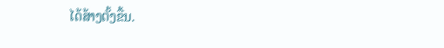ໄດ້ສ້າງຕັ້ງຂື້ນ.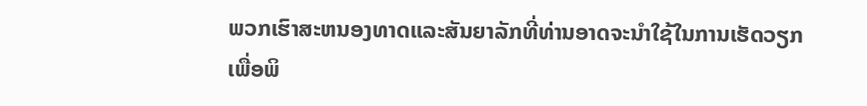ພວກເຮົາສະຫນອງທາດແລະສັນຍາລັກທີ່ທ່ານອາດຈະນໍາໃຊ້ໃນການເຮັດວຽກເພື່ອພິ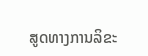ສູດທາງການລິຂະ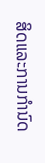ສິດແລະການກໍານົດ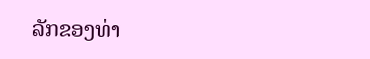ລັກຂອງທ່າ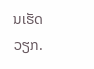ນເຮັດວຽກ.